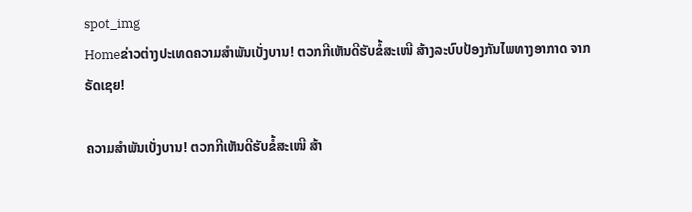spot_img
Homeຂ່າວຕ່າງປະເທດຄວາມສຳພັນເບັ່ງບານ! ຕວກກີເຫັນດີຮັບຂໍ້ສະເໜີ ສ້າງລະບົບປ້ອງກັນໄພທາງອາກາດ ຈາກຣັດເຊຍ!

ຄວາມສຳພັນເບັ່ງບານ! ຕວກກີເຫັນດີຮັບຂໍ້ສະເໜີ ສ້າ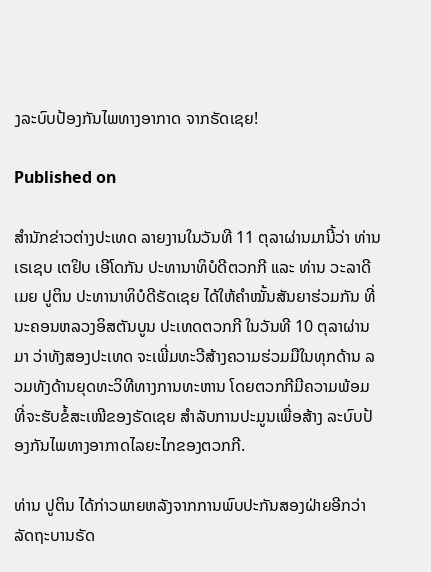ງລະບົບປ້ອງກັນໄພທາງອາກາດ ຈາກຣັດເຊຍ!

Published on

ສຳນັກຂ່າວຕ່າງປະເທດ ລາຍງານໃນວັນທີ 11 ຕຸລາຜ່ານມານີ້ວ່າ ທ່ານ ເຣເຊບ ເຕຢິບ ເອີໂດກັນ ປະທານາທິບໍດີຕວກກີ ແລະ ທ່ານ ວະລາດີເມຍ ປູຕິນ ປະທານາທິບໍດີຣັດເຊຍ ໄດ້ໃຫ້ຄຳໝັ້ນສັນຍາຮ່ວມກັນ ທີ່ນະຄອນຫລວງອິສຕັນບູນ ປະເທດຕວກກີ ໃນວັນທີ 10 ຕຸລາຜ່ານມາ ວ່າທັງສອງປະເທດ ຈະເພີ່ມທະວີສ້າງຄວາມຮ່ວມມືໃນທຸກດ້ານ ລວມທັງດ້ານຍຸດທະວິທີທາງການທະຫານ ໂດຍຕວກກີມີຄວາມພ້ອມ ທີ່ຈະຮັບຂໍ້ສະເໜີຂອງຣັດເຊຍ ສຳລັບການປະມູນເພື່ອສ້າງ ລະບົບປ້ອງກັນໄພທາງອາກາດໄລຍະໄກຂອງຕວກກີ.

ທ່ານ ປູຕິນ ໄດ້ກ່າວພາຍຫລັງຈາກການພົບປະກັນສອງຝ່າຍອີກວ່າ ລັດຖະບານຣັດ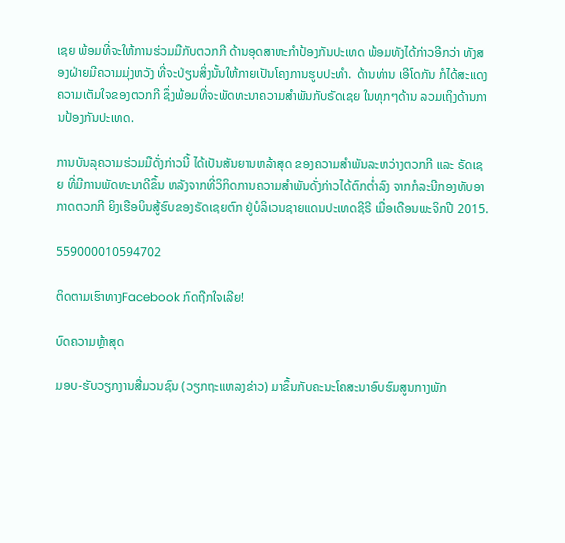ເຊຍ ພ້ອມທີ່ຈະໃຫ້ການຮ່ວມມືກັບຕວກກີ ດ້ານອຸດສາຫະກຳປ້ອງກັນປະເທດ ພ້ອມທັງໄດ້ກ່າວອີກວ່າ ທັງສອງຝ່າຍມີຄວາມມຸ່ງຫວັງ ທີ່ຈະປ່ຽນສິ່ງນັ້ນໃຫ້ກາຍເປັນໂຄງການຮູບປະທຳ.  ດ້ານທ່ານ ເອີໂດກັນ ກໍໄດ້ສະແດງຄວາມເຕັມໃຈຂອງຕວກກີ ຊຶ່ງພ້ອມທີ່ຈະພັດທະນາຄວາມສຳພັນກັບຣັດເຊຍ ໃນທຸກໆດ້ານ ລວມເຖິງດ້ານການປ້ອງກັນປະເທດ.

ການບັນລຸຄວາມຮ່ວມມືດັ່ງກ່າວນີ້ ໄດ້ເປັນສັນຍານຫລ້າສຸດ ຂອງຄວາມສຳພັນລະຫວ່າງຕວກກີ ແລະ ຣັດເຊຍ ທີ່ມີການພັດທະນາດີຂຶ້ນ ຫລັງຈາກທີ່ວິກິດການຄວາມສຳພັນດັ່ງກ່າວໄດ້ຕົກຕ່ຳລົງ ຈາກກໍລະນີກອງທັບອາກາດຕວກກີ ຍິງເຮືອບິນສູ້ຮົບຂອງຣັດເຊຍຕົກ ຢູ່ບໍລິເວນຊາຍແດນປະເທດຊີຣີ ເມື່ອເດືອນພະຈິກປີ 2015.

559000010594702

ຕິດຕາມເຮົາທາງFacebook ກົດຖືກໃຈເລີຍ!

ບົດຄວາມຫຼ້າສຸດ

ມອບ-ຮັບວຽກງານສື່ມວນຊົນ (ວຽກຖະແຫລງຂ່າວ) ມາຂຶ້ນກັບຄະນະໂຄສະນາອົບຮົມສູນກາງພັກ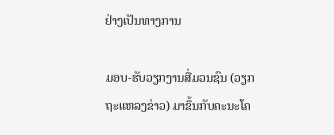ຢ່າງເປັນທາງການ

ມອບ-ຮັບວຽກງານສື່ມວນຊົນ (ວຽກຖະແຫລງຂ່າວ) ມາຂຶ້ນກັບຄະນະໂຄ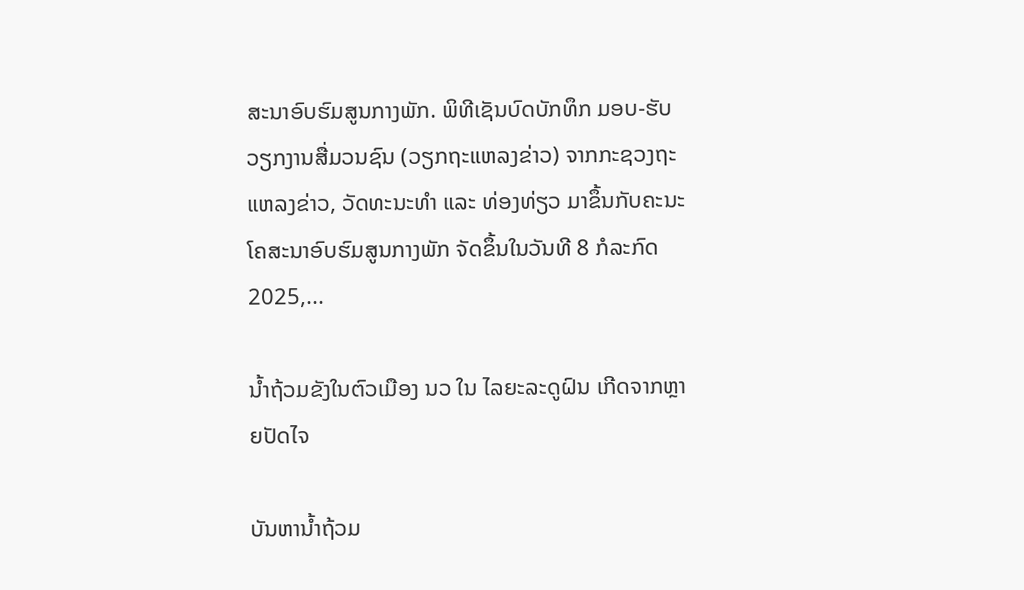ສະນາອົບຮົມສູນກາງພັກ. ພິທີເຊັນບົດບັກທຶກ ມອບ-ຮັບວຽກງານສື່ມວນຊົນ (ວຽກຖະແຫລງຂ່າວ) ຈາກກະຊວງຖະແຫລງຂ່າວ, ວັດທະນະທຳ ແລະ ທ່ອງທ່ຽວ ມາຂຶ້ນກັບຄະນະໂຄສະນາອົບຮົມສູນກາງພັກ ຈັດຂຶ້ນໃນວັນທີ 8 ກໍລະກົດ 2025,...

ນໍ້າຖ້ວມຂັງໃນຕົວເມືອງ ນວ ໃນ ໄລຍະລະດູຝົນ ເກີດຈາກຫຼາຍປັດໄຈ

ບັນຫານ້ຳຖ້ວມ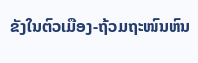ຂັງໃນຕົວເມືອງ-ຖ້ວມຖະໜົນຫົນ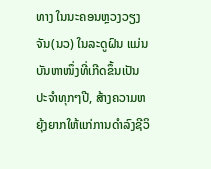ທາງ ໃນນະຄອນຫຼວງວຽງຈັນ(ນວ) ໃນລະດູຝົນ ແມ່ນບັນຫາໜຶ່ງທີ່ເກີດຂຶ້ນເປັນປະຈຳທຸກໆປີ, ສ້າງຄວາມຫຍຸ້ງຍາກໃຫ້ແກ່ການດໍາລົງຊີວິ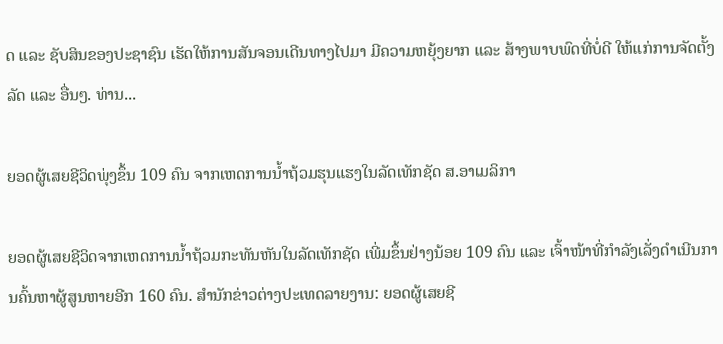ດ ແລະ ຊັບສິນຂອງປະຊາຊົນ ເຮັດໃຫ້ການສັນຈອນເດີນທາງໄປມາ ມີຄວາມຫຍຸ້ງຍາກ ແລະ ສ້າງພາບພົດທີ່ບໍ່ດີ ໃຫ້ແກ່ການຈັດຕັ້ງລັດ ແລະ ອື່ນໆ. ທ່ານ...

ຍອດຜູ້ເສຍຊີວິດພຸ່ງຂຶ້ນ 109 ຄົນ ຈາກເຫດການນ້ຳຖ້ວມຮຸນແຮງໃນລັດເທັກຊັດ ສ.ອາເມລິກາ

ຍອດຜູ້ເສຍຊີວິດຈາກເຫດການນ້ຳຖ້ວມກະທັນຫັນໃນລັດເທັກຊັດ ເພີ່ມຂຶ້ນຢ່າງນ້ອຍ 109 ຄົນ ແລະ ເຈົ້າໜ້າທີ່ກຳລັງເລັ່ງດຳເນີນການຄົ້ນຫາຜູ້ສູນຫາຍອີກ 160 ຄົນ. ສຳນັກຂ່າວຕ່າງປະເທດລາຍງານ: ຍອດຜູ້ເສຍຊີ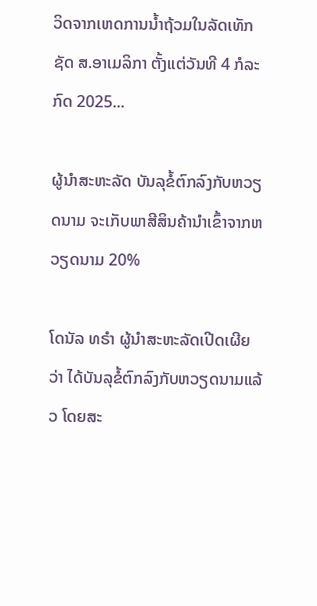ວິດຈາກເຫດການນ້ຳຖ້ວມໃນລັດເທັກຊັດ ສ.ອາເມລິກາ ຕັ້ງແຕ່ວັນທີ 4 ກໍລະກົດ 2025...

ຜູ້ນຳສະຫະລັດ ບັນລຸຂໍ້ຕົກລົງກັບຫວຽດນາມ ຈະເກັບພາສີສິນຄ້ານຳເຂົ້າຈາກຫວຽດນາມ 20%

ໂດນັລ ທຣຳ ຜູ້ນຳສະຫະລັດເປີດເຜີຍວ່າ ໄດ້ບັນລຸຂໍ້ຕົກລົງກັບຫວຽດນາມແລ້ວ ໂດຍສະ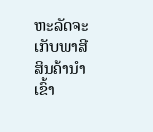ຫະລັດຈະເກັບພາສີສິນຄ້ານຳເຂົ້າ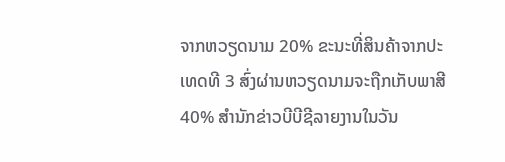ຈາກຫວຽດນາມ 20% ຂະນະທີ່ສິນຄ້າຈາກປະເທດທີ 3 ສົ່ງຜ່ານຫວຽດນາມຈະຖືກເກັບພາສີ 40% ສຳນັກຂ່າວບີບີຊີລາຍງານໃນວັນ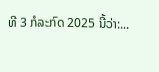ທີ 3 ກໍລະກົດ 2025 ນີ້ວ່າ:...